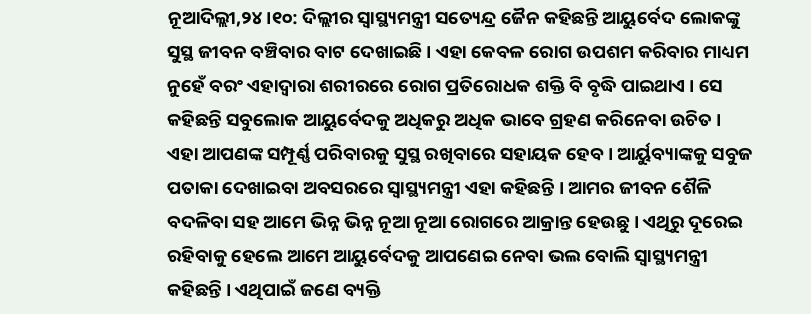ନୂଆଦିଲ୍ଲୀ,୨୪ ।୧୦: ଦିଲ୍ଲୀର ସ୍ୱାସ୍ଥ୍ୟମନ୍ତ୍ରୀ ସତ୍ୟେନ୍ଦ୍ର ଜୈନ କହିଛନ୍ତି ଆୟୁର୍ବେଦ ଲୋକଙ୍କୁ ସୁସ୍ଥ ଜୀବନ ବଞ୍ଚିବାର ବାଟ ଦେଖାଇଛି । ଏହା କେବଳ ରୋଗ ଉପଶମ କରିବାର ମାଧ୍ୟମ ନୁହେଁ ବରଂ ଏହାଦ୍ୱାରା ଶରୀରରେ ରୋଗ ପ୍ରତିରୋଧକ ଶକ୍ତି ବି ବୃଦ୍ଧି ପାଇଥାଏ । ସେ କହିଛନ୍ତି ସବୁଲୋକ ଆୟୁର୍ବେଦକୁ ଅଧିକରୁ ଅଧିକ ଭାବେ ଗ୍ରହଣ କରିନେବା ଉଚିତ । ଏହା ଆପଣଙ୍କ ସମ୍ପୂର୍ଣ୍ଣ ପରିବାରକୁ ସୁସ୍ଥ ରଖିବାରେ ସହାୟକ ହେବ । ଆର୍ୟୁବ୍ୟାଙ୍କକୁ ସବୁଜ ପତାକା ଦେଖାଇବା ଅବସରରେ ସ୍ୱାସ୍ଥ୍ୟମନ୍ତ୍ରୀ ଏହା କହିଛନ୍ତି । ଆମର ଜୀବନ ଶୈଳି ବଦଳିବା ସହ ଆମେ ଭିନ୍ନ ଭିନ୍ନ ନୂଆ ନୂଆ ରୋଗରେ ଆକ୍ରାନ୍ତ ହେଉଛୁ । ଏଥିରୁ ଦୂରେଇ ରହିବାକୁ ହେଲେ ଆମେ ଆୟୁର୍ବେଦକୁ ଆପଣେଇ ନେବା ଭଲ ବୋଲି ସ୍ୱାସ୍ଥ୍ୟମନ୍ତ୍ରୀ କହିଛନ୍ତି । ଏଥିପାଇଁ ଜଣେ ବ୍ୟକ୍ତି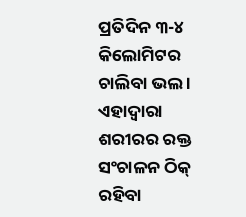ପ୍ରତିଦିନ ୩-୪ କିଲୋମିଟର ଚାଲିବା ଭଲ । ଏହାଦ୍ୱାରା ଶରୀରର ରକ୍ତ ସଂଚାଳନ ଠିକ୍ ରହିବା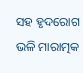ସହ ହୃଦରୋଗ ଭଳି ମାରାତ୍ମକ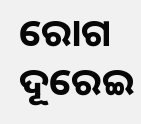ରୋଗ ଦୂରେଇ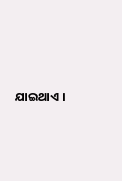ଯାଇଥାଏ ।